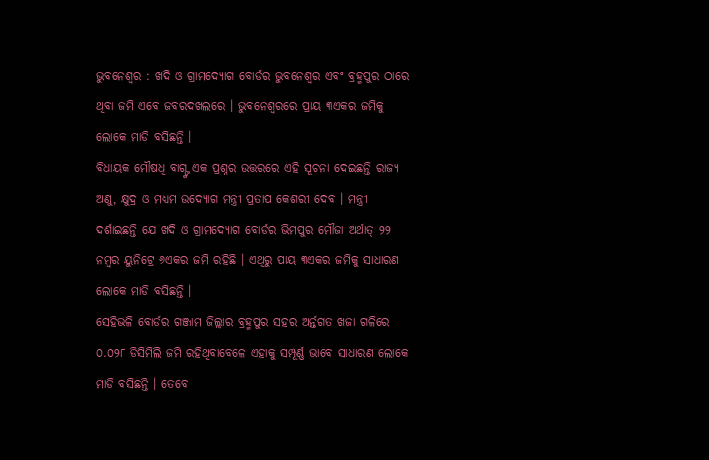ଭୁବନେଶ୍ୱର : ଖଦି ଓ ଗ୍ରାମଦ୍ୟୋଗ ବୋର୍ଡର ଭୁବନେଶ୍ୱର ଏବଂ ବ୍ରହ୍ମପୁର ଠାରେ ଥିବା ଜମି ଏବେ ଜବରଦଖଲରେ । ଭୁବନେଶ୍ୱରରେ ପ୍ରାୟ ୩ଏକର ଜମିକୁ ଲୋକେ ମାଡି ବସିଛନ୍ତି ।
ବିଧାୟକ ମୌଷଧି ବାଗ୍ଙ୍କ ଏକ ପ୍ରଶ୍ନର ଉତ୍ତରରେ ଏହି ସୂଚନା ଦେଇଛନ୍ତି ରାଜ୍ୟ ଅଣୁ, କ୍ଷୁଦ୍ର ଓ ମଧ୍ୟମ ଉଦ୍ୟୋଗ ମନ୍ତ୍ରୀ ପ୍ରତାପ କେଶରୀ ଦେବ । ମନ୍ତ୍ରୀ ଦର୍ଶାଇଛନ୍ତି ଯେ ଖଦି ଓ ଗ୍ରାମଦ୍ୟୋଗ ବୋର୍ଡର ଭିମପୁର ମୌଜା ଅର୍ଥାତ୍ ୨୨ ନମ୍ବର ୟୁନିଟ୍ରେ ୬ଏକର ଜମି ରହିଛି । ଏଥିରୁ ପାୟ ୩ଏକର ଜମିକୁ ସାଧାରଣ ଲୋକେ ମାଡି ବସିଛନ୍ତି ।
ସେହିଭଳି ବୋର୍ଡର ଗଞ୍ଜାମ ଜିଲ୍ଲାର ବ୍ରହ୍ମପୁର ସହର ଅର୍ନ୍ତଗତ ଖଜା ଗଳିରେ ୦.୦୨୮ ଡିସିମିଲି ଜମି ରହିଥିବାବେଳେ ଏହାକୁ ସମ୍ପୂର୍ଣ୍ଣ ଭାବେ ସାଧାରଣ ଲୋକେ ମାଡି ବସିଛନ୍ତି । ତେବେ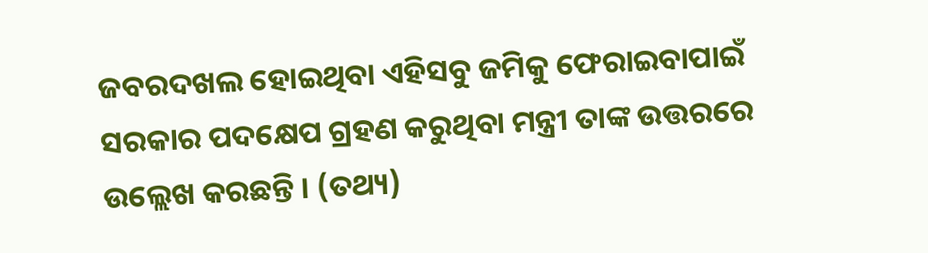ଜବରଦଖଲ ହୋଇଥିବା ଏହିସବୁ ଜମିକୁ ଫେରାଇବାପାଇଁ ସରକାର ପଦକ୍ଷେପ ଗ୍ରହଣ କରୁଥିବା ମନ୍ତ୍ରୀ ତାଙ୍କ ଉତ୍ତରରେ ଉଲ୍ଲେଖ କରଛନ୍ତି । (ତଥ୍ୟ)